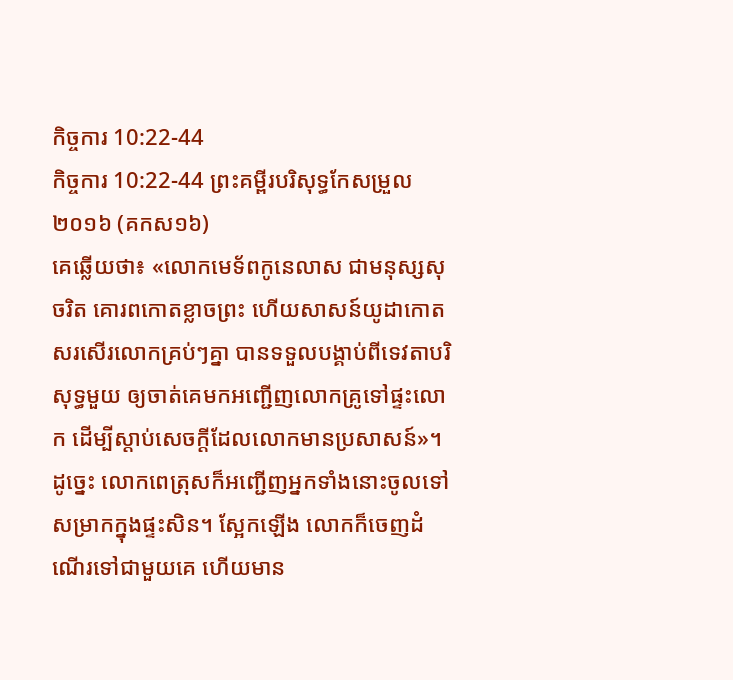កិច្ចការ 10:22-44
កិច្ចការ 10:22-44 ព្រះគម្ពីរបរិសុទ្ធកែសម្រួល ២០១៦ (គកស១៦)
គេឆ្លើយថា៖ «លោកមេទ័ពកូនេលាស ជាមនុស្សសុចរិត គោរពកោតខ្លាចព្រះ ហើយសាសន៍យូដាកោតសរសើរលោកគ្រប់ៗគ្នា បានទទួលបង្គាប់ពីទេវតាបរិសុទ្ធមួយ ឲ្យចាត់គេមកអញ្ជើញលោកគ្រូទៅផ្ទះលោក ដើម្បីស្តាប់សេចក្ដីដែលលោកមានប្រសាសន៍»។ ដូច្នេះ លោកពេត្រុសក៏អញ្ជើញអ្នកទាំងនោះចូលទៅសម្រាកក្នុងផ្ទះសិន។ ស្អែកឡើង លោកក៏ចេញដំណើរទៅជាមួយគេ ហើយមាន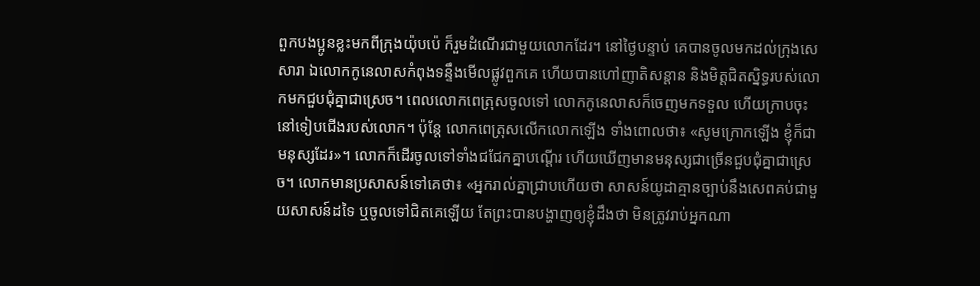ពួកបងប្អូនខ្លះមកពីក្រុងយ៉ុបប៉េ ក៏រួមដំណើរជាមួយលោកដែរ។ នៅថ្ងៃបន្ទាប់ គេបានចូលមកដល់ក្រុងសេសារា ឯលោកកូនេលាសកំពុងទន្ទឹងមើលផ្លូវពួកគេ ហើយបានហៅញាតិសន្តាន និងមិត្តជិតស្និទ្ធរបស់លោកមកជួបជុំគ្នាជាស្រេច។ ពេលលោកពេត្រុសចូលទៅ លោកកូនេលាសក៏ចេញមកទទួល ហើយក្រាបចុះនៅទៀបជើងរបស់លោក។ ប៉ុន្ដែ លោកពេត្រុសលើកលោកឡើង ទាំងពោលថា៖ «សូមក្រោកឡើង ខ្ញុំក៏ជាមនុស្សដែរ»។ លោកក៏ដើរចូលទៅទាំងជជែកគ្នាបណ្តើរ ហើយឃើញមានមនុស្សជាច្រើនជួបជុំគ្នាជាស្រេច។ លោកមានប្រសាសន៍ទៅគេថា៖ «អ្នករាល់គ្នាជ្រាបហើយថា សាសន៍យូដាគ្មានច្បាប់នឹងសេពគប់ជាមួយសាសន៍ដទៃ ឬចូលទៅជិតគេឡើយ តែព្រះបានបង្ហាញឲ្យខ្ញុំដឹងថា មិនត្រូវរាប់អ្នកណា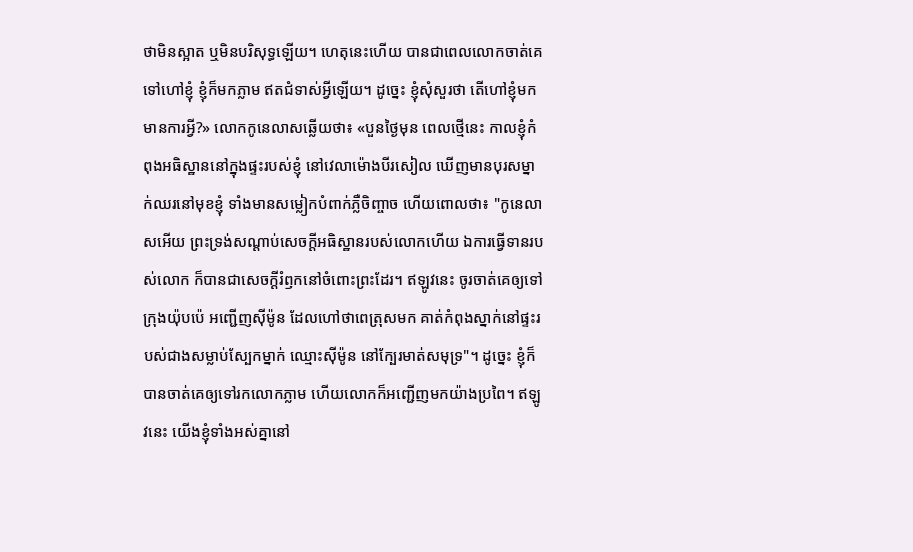ថាមិនស្អាត ឬមិនបរិសុទ្ធឡើយ។ ហេតុនេះហើយ បានជាពេលលោកចាត់គេទៅហៅខ្ញុំ ខ្ញុំក៏មកភ្លាម ឥតជំទាស់អ្វីឡើយ។ ដូច្នេះ ខ្ញុំសុំសួរថា តើហៅខ្ញុំមកមានការអ្វី?» លោកកូនេលាសឆ្លើយថា៖ «បួនថ្ងៃមុន ពេលថ្មើនេះ កាលខ្ញុំកំពុងអធិស្ឋាននៅក្នុងផ្ទះរបស់ខ្ញុំ នៅវេលាម៉ោងបីរសៀល ឃើញមានបុរសម្នាក់ឈរនៅមុខខ្ញុំ ទាំងមានសម្លៀកបំពាក់ភ្លឺចិញ្ចាច ហើយពោលថា៖ "កូនេលាសអើយ ព្រះទ្រង់សណ្ដាប់សេចក្ដីអធិស្ឋានរបស់លោកហើយ ឯការធ្វើទានរបស់លោក ក៏បានជាសេចក្ដីរំឭកនៅចំពោះព្រះដែរ។ ឥឡូវនេះ ចូរចាត់គេឲ្យទៅក្រុងយ៉ុបប៉េ អញ្ជើញស៊ីម៉ូន ដែលហៅថាពេត្រុសមក គាត់កំពុងស្នាក់នៅផ្ទះរបស់ជាងសម្លាប់ស្បែកម្នាក់ ឈ្មោះស៊ីម៉ូន នៅក្បែរមាត់សមុទ្រ"។ ដូច្នេះ ខ្ញុំក៏បានចាត់គេឲ្យទៅរកលោកភ្លាម ហើយលោកក៏អញ្ជើញមកយ៉ាងប្រពៃ។ ឥឡូវនេះ យើងខ្ញុំទាំងអស់គ្នានៅ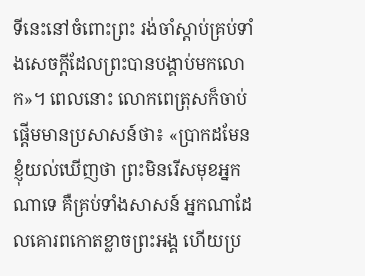ទីនេះនៅចំពោះព្រះ រង់ចាំស្តាប់គ្រប់ទាំងសេចក្តីដែលព្រះបានបង្គាប់មកលោក»។ ពេលនោះ លោកពេត្រុសក៏ចាប់ផ្តើមមានប្រសាសន៍ថា៖ «ប្រាកដមែន ខ្ញុំយល់ឃើញថា ព្រះមិនរើសមុខអ្នកណាទេ គឺគ្រប់ទាំងសាសន៍ អ្នកណាដែលគោរពកោតខ្លាចព្រះអង្គ ហើយប្រ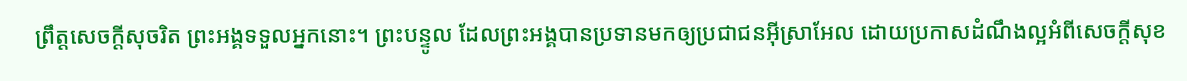ព្រឹត្តសេចក្តីសុចរិត ព្រះអង្គទទួលអ្នកនោះ។ ព្រះបន្ទូល ដែលព្រះអង្គបានប្រទានមកឲ្យប្រជាជនអ៊ីស្រាអែល ដោយប្រកាសដំណឹងល្អអំពីសេចក្តីសុខ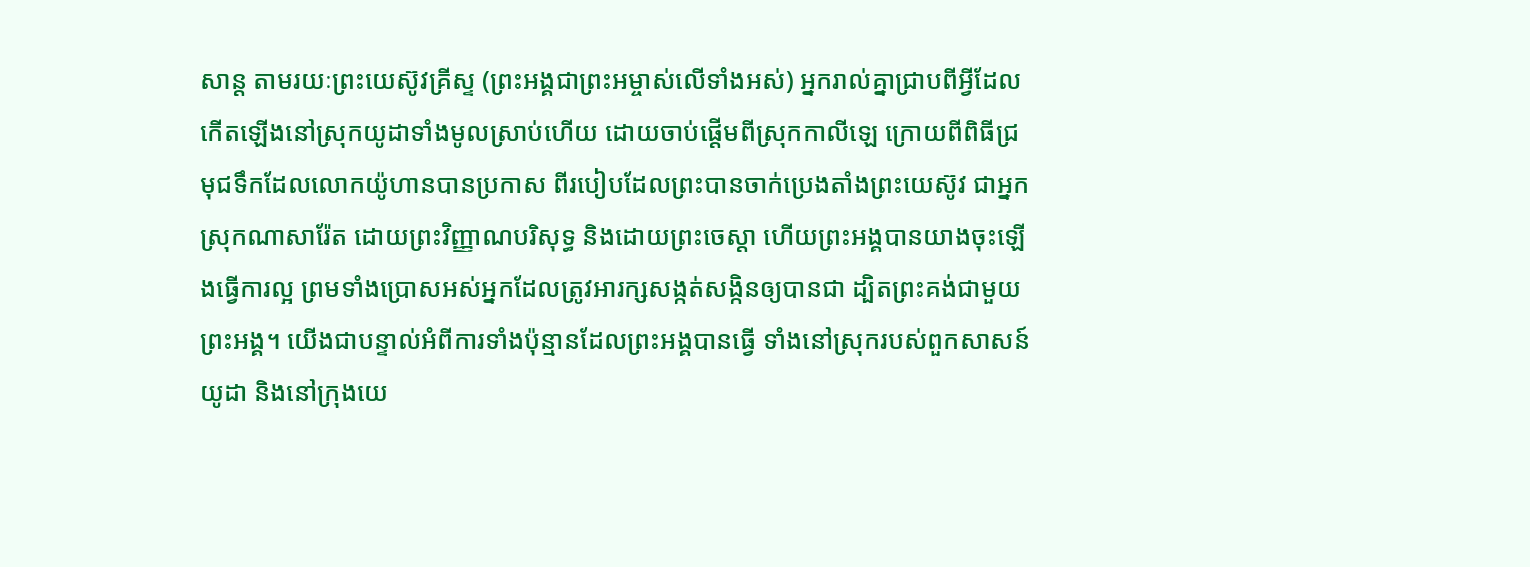សាន្ត តាមរយៈព្រះយេស៊ូវគ្រីស្ទ (ព្រះអង្គជាព្រះអម្ចាស់លើទាំងអស់) អ្នករាល់គ្នាជ្រាបពីអ្វីដែលកើតឡើងនៅស្រុកយូដាទាំងមូលស្រាប់ហើយ ដោយចាប់ផ្ដើមពីស្រុកកាលីឡេ ក្រោយពីពិធីជ្រមុជទឹកដែលលោកយ៉ូហានបានប្រកាស ពីរបៀបដែលព្រះបានចាក់ប្រេងតាំងព្រះយេស៊ូវ ជាអ្នកស្រុកណាសារ៉ែត ដោយព្រះវិញ្ញាណបរិសុទ្ធ និងដោយព្រះចេស្តា ហើយព្រះអង្គបានយាងចុះឡើងធ្វើការល្អ ព្រមទាំងប្រោសអស់អ្នកដែលត្រូវអារក្សសង្កត់សង្កិនឲ្យបានជា ដ្បិតព្រះគង់ជាមួយព្រះអង្គ។ យើងជាបន្ទាល់អំពីការទាំងប៉ុន្មានដែលព្រះអង្គបានធ្វើ ទាំងនៅស្រុករបស់ពួកសាសន៍យូដា និងនៅក្រុងយេ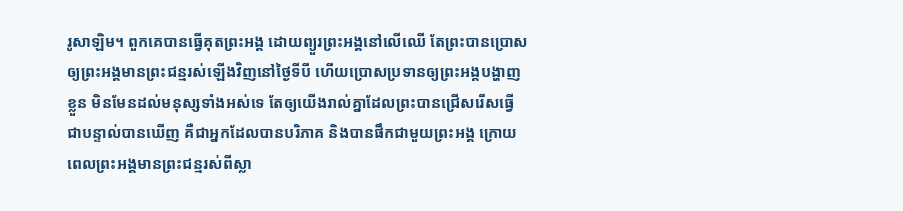រូសាឡិម។ ពួកគេបានធ្វើគុតព្រះអង្គ ដោយព្យួរព្រះអង្គនៅលើឈើ តែព្រះបានប្រោសឲ្យព្រះអង្គមានព្រះជន្មរស់ឡើងវិញនៅថ្ងៃទីបី ហើយប្រោសប្រទានឲ្យព្រះអង្គបង្ហាញខ្លួន មិនមែនដល់មនុស្សទាំងអស់ទេ តែឲ្យយើងរាល់គ្នាដែលព្រះបានជ្រើសរើសធ្វើជាបន្ទាល់បានឃើញ គឺជាអ្នកដែលបានបរិភាគ និងបានផឹកជាមួយព្រះអង្គ ក្រោយពេលព្រះអង្គមានព្រះជន្មរស់ពីស្លា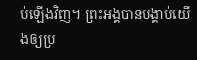ប់ឡើងវិញ។ ព្រះអង្គបានបង្គាប់យើងឲ្យប្រ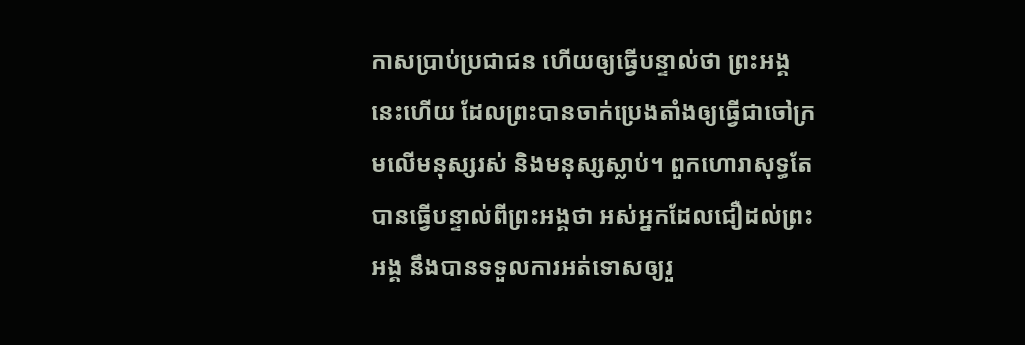កាសប្រាប់ប្រជាជន ហើយឲ្យធ្វើបន្ទាល់ថា ព្រះអង្គនេះហើយ ដែលព្រះបានចាក់ប្រេងតាំងឲ្យធ្វើជាចៅក្រមលើមនុស្សរស់ និងមនុស្សស្លាប់។ ពួកហោរាសុទ្ធតែបានធ្វើបន្ទាល់ពីព្រះអង្គថា អស់អ្នកដែលជឿដល់ព្រះអង្គ នឹងបានទទួលការអត់ទោសឲ្យរួ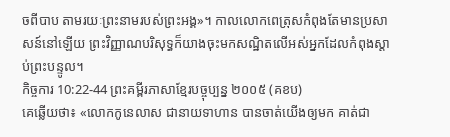ចពីបាប តាមរយៈព្រះនាមរបស់ព្រះអង្គ»។ កាលលោកពេត្រុសកំពុងតែមានប្រសាសន៍នៅឡើយ ព្រះវិញ្ញាណបរិសុទ្ធក៏យាងចុះមកសណ្ឋិតលើអស់អ្នកដែលកំពុងស្តាប់ព្រះបន្ទូល។
កិច្ចការ 10:22-44 ព្រះគម្ពីរភាសាខ្មែរបច្ចុប្បន្ន ២០០៥ (គខប)
គេឆ្លើយថា៖ «លោកកូនេលាស ជានាយទាហាន បានចាត់យើងឲ្យមក គាត់ជា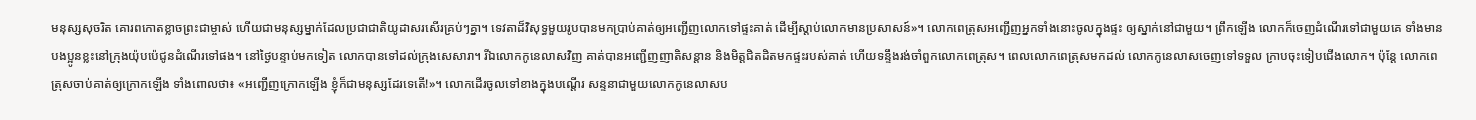មនុស្សសុចរិត គោរពកោតខ្លាចព្រះជាម្ចាស់ ហើយជាមនុស្សម្នាក់ដែលប្រជាជាតិយូដាសរសើរគ្រប់ៗគ្នា។ ទេវតាដ៏វិសុទ្ធមួយរូបបានមកប្រាប់គាត់ឲ្យអញ្ជើញលោកទៅផ្ទះគាត់ ដើម្បីស្ដាប់លោកមានប្រសាសន៍»។ លោកពេត្រុសអញ្ជើញអ្នកទាំងនោះចូលក្នុងផ្ទះ ឲ្យស្នាក់នៅជាមួយ។ ព្រឹកឡើង លោកក៏ចេញដំណើរទៅជាមួយគេ ទាំងមានបងប្អូនខ្លះនៅក្រុងយ៉ុបប៉េជូនដំណើរទៅផង។ នៅថ្ងៃបន្ទាប់មកទៀត លោកបានទៅដល់ក្រុងសេសារា។ រីឯលោកកូនេលាសវិញ គាត់បានអញ្ជើញញាតិសន្ដាន និងមិត្តជិតដិតមកផ្ទះរបស់គាត់ ហើយទន្ទឹងរង់ចាំពួកលោកពេត្រុស។ ពេលលោកពេត្រុសមកដល់ លោកកូនេលាសចេញទៅទទួល ក្រាបចុះទៀបជើងលោក។ ប៉ុន្តែ លោកពេត្រុសចាប់គាត់ឲ្យក្រោកឡើង ទាំងពោលថា៖ «អញ្ជើញក្រោកឡើង ខ្ញុំក៏ជាមនុស្សដែរទេតើ!»។ លោកដើរចូលទៅខាងក្នុងបណ្ដើរ សន្ទនាជាមួយលោកកូនេលាសប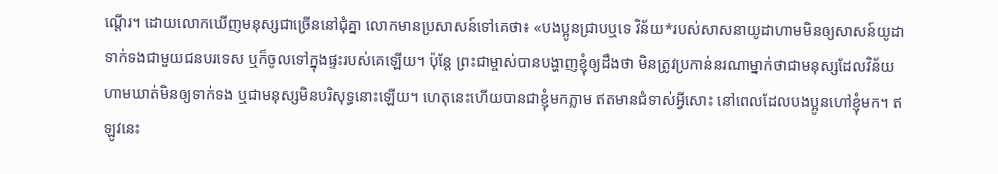ណ្ដើរ។ ដោយលោកឃើញមនុស្សជាច្រើននៅជុំគ្នា លោកមានប្រសាសន៍ទៅគេថា៖ «បងប្អូនជ្រាបឬទេ វិន័យ*របស់សាសនាយូដាហាមមិនឲ្យសាសន៍យូដាទាក់ទងជាមួយជនបរទេស ឬក៏ចូលទៅក្នុងផ្ទះរបស់គេឡើយ។ ប៉ុន្តែ ព្រះជាម្ចាស់បានបង្ហាញខ្ញុំឲ្យដឹងថា មិនត្រូវប្រកាន់នរណាម្នាក់ថាជាមនុស្សដែលវិន័យហាមឃាត់មិនឲ្យទាក់ទង ឬជាមនុស្សមិនបរិសុទ្ធនោះឡើយ។ ហេតុនេះហើយបានជាខ្ញុំមកភ្លាម ឥតមានជំទាស់អ្វីសោះ នៅពេលដែលបងប្អូនហៅខ្ញុំមក។ ឥឡូវនេះ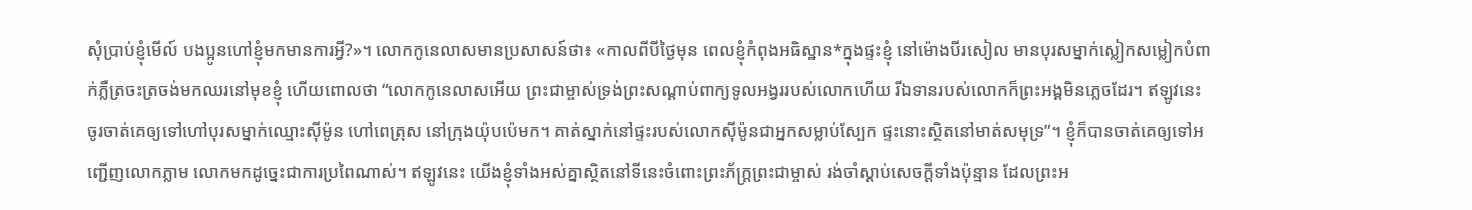សុំប្រាប់ខ្ញុំមើល៍ បងប្អូនហៅខ្ញុំមកមានការអ្វី?»។ លោកកូនេលាសមានប្រសាសន៍ថា៖ «កាលពីបីថ្ងៃមុន ពេលខ្ញុំកំពុងអធិស្ឋាន*ក្នុងផ្ទះខ្ញុំ នៅម៉ោងបីរសៀល មានបុរសម្នាក់ស្លៀកសម្លៀកបំពាក់ភ្លឺត្រចះត្រចង់មកឈរនៅមុខខ្ញុំ ហើយពោលថា “លោកកូនេលាសអើយ ព្រះជាម្ចាស់ទ្រង់ព្រះសណ្ដាប់ពាក្យទូលអង្វររបស់លោកហើយ រីឯទានរបស់លោកក៏ព្រះអង្គមិនភ្លេចដែរ។ ឥឡូវនេះ ចូរចាត់គេឲ្យទៅហៅបុរសម្នាក់ឈ្មោះស៊ីម៉ូន ហៅពេត្រុស នៅក្រុងយ៉ុបប៉េមក។ គាត់ស្នាក់នៅផ្ទះរបស់លោកស៊ីម៉ូនជាអ្នកសម្លាប់ស្បែក ផ្ទះនោះស្ថិតនៅមាត់សមុទ្រ”។ ខ្ញុំក៏បានចាត់គេឲ្យទៅអញ្ជើញលោកភ្លាម លោកមកដូច្នេះជាការប្រពៃណាស់។ ឥឡូវនេះ យើងខ្ញុំទាំងអស់គ្នាស្ថិតនៅទីនេះចំពោះព្រះភ័ក្ត្រព្រះជាម្ចាស់ រង់ចាំស្ដាប់សេចក្ដីទាំងប៉ុន្មាន ដែលព្រះអ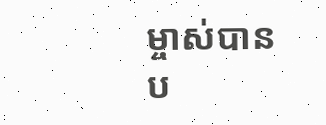ម្ចាស់បានប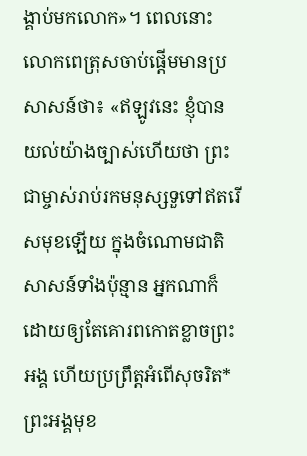ង្គាប់មកលោក»។ ពេលនោះ លោកពេត្រុសចាប់ផ្ដើមមានប្រសាសន៍ថា៖ «ឥឡូវនេះ ខ្ញុំបានយល់យ៉ាងច្បាស់ហើយថា ព្រះជាម្ចាស់រាប់រកមនុស្សទួទៅឥតរើសមុខឡើយ ក្នុងចំណោមជាតិសាសន៍ទាំងប៉ុន្មាន អ្នកណាក៏ដោយឲ្យតែគោរពកោតខ្លាចព្រះអង្គ ហើយប្រព្រឹត្តអំពើសុចរិត* ព្រះអង្គមុខ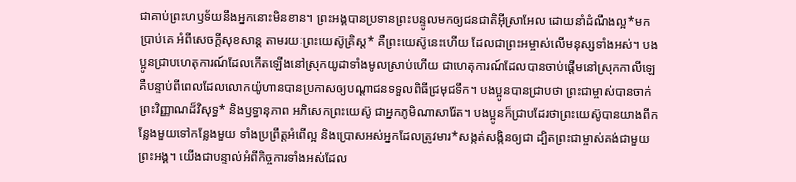ជាគាប់ព្រះហឫទ័យនឹងអ្នកនោះមិនខាន។ ព្រះអង្គបានប្រទានព្រះបន្ទូលមកឲ្យជនជាតិអ៊ីស្រាអែល ដោយនាំដំណឹងល្អ*មកប្រាប់គេ អំពីសេចក្ដីសុខសាន្ត តាមរយៈព្រះយេស៊ូគ្រិស្ត* គឺព្រះយេស៊ូនេះហើយ ដែលជាព្រះអម្ចាស់លើមនុស្សទាំងអស់។ បងប្អូនជ្រាបហេតុការណ៍ដែលកើតឡើងនៅស្រុកយូដាទាំងមូលស្រាប់ហើយ ជាហេតុការណ៍ដែលបានចាប់ផ្ដើមនៅស្រុកកាលីឡេ គឺបន្ទាប់ពីពេលដែលលោកយ៉ូហានបានប្រកាសឲ្យបណ្ដាជនទទួលពិធីជ្រមុជទឹក។ បងប្អូនបានជ្រាបថា ព្រះជាម្ចាស់បានចាក់ព្រះវិញ្ញាណដ៏វិសុទ្ធ* និងឫទ្ធានុភាព អភិសេកព្រះយេស៊ូ ជាអ្នកភូមិណាសារ៉ែត។ បងប្អូនក៏ជ្រាបដែរថាព្រះយេស៊ូបានយាងពីកន្លែងមួយទៅកន្លែងមួយ ទាំងប្រព្រឹត្តអំពើល្អ និងប្រោសអស់អ្នកដែលត្រូវមារ*សង្កត់សង្កិនឲ្យជា ដ្បិតព្រះជាម្ចាស់គង់ជាមួយព្រះអង្គ។ យើងជាបន្ទាល់អំពីកិច្ចការទាំងអស់ដែល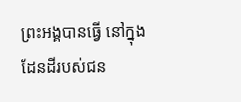ព្រះអង្គបានធ្វើ នៅក្នុងដែនដីរបស់ជន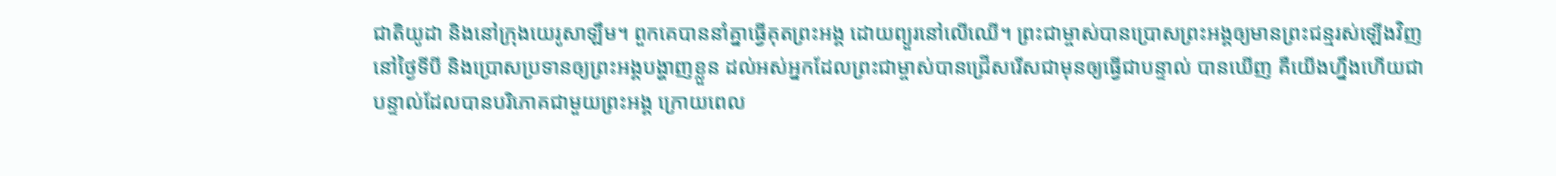ជាតិយូដា និងនៅក្រុងយេរូសាឡឹម។ ពួកគេបាននាំគ្នាធ្វើគុតព្រះអង្គ ដោយព្យួរនៅលើឈើ។ ព្រះជាម្ចាស់បានប្រោសព្រះអង្គឲ្យមានព្រះជន្មរស់ឡើងវិញនៅថ្ងៃទីបី និងប្រោសប្រទានឲ្យព្រះអង្គបង្ហាញខ្លួន ដល់អស់អ្នកដែលព្រះជាម្ចាស់បានជ្រើសរើសជាមុនឲ្យធ្វើជាបន្ទាល់ បានឃើញ គឺយើងហ្នឹងហើយជាបន្ទាល់ដែលបានបរិភោគជាមួយព្រះអង្គ ក្រោយពេល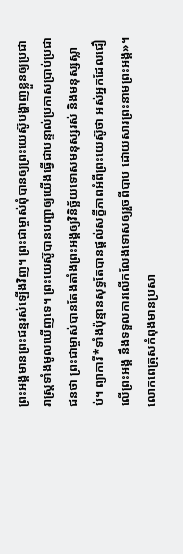ព្រះអង្គមានព្រះជន្មរស់ឡើងវិញ។ ព្រះជាម្ចាស់ពុំបានឲ្យព្រះយេស៊ូបង្ហាញខ្លួនឲ្យប្រជារាស្ដ្រទាំងមូលឃើញទេ។ ព្រះយេស៊ូបានបញ្ជាឲ្យយើងធ្វើជាបន្ទាល់ប្រកាសប្រាប់ប្រជាជនថា ព្រះជាម្ចាស់បានតែងតាំងព្រះអង្គឲ្យវិនិច្ឆ័យទោសមនុស្សរស់ និងមនុស្សស្លាប់។ ព្យាការី*ទាំងប៉ុន្មានសុទ្ធតែបានផ្ដល់សក្ខីភាពអំពីព្រះយេស៊ូថា អស់អ្នកដែលជឿលើព្រះអង្គ នឹងទទួលការលើកលែងទោសឲ្យរួចពីបាប ដោយសារព្រះនាមព្រះអង្គ»។ លោកពេត្រុសកំពុងមានប្រសា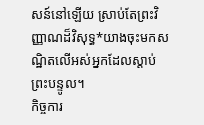សន៍នៅឡើយ ស្រាប់តែព្រះវិញ្ញាណដ៏វិសុទ្ធ*យាងចុះមកសណ្ឋិតលើអស់អ្នកដែលស្ដាប់ព្រះបន្ទូល។
កិច្ចការ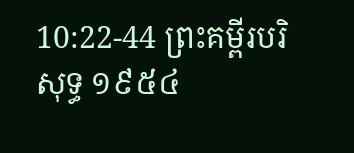10:22-44 ព្រះគម្ពីរបរិសុទ្ធ ១៩៥៤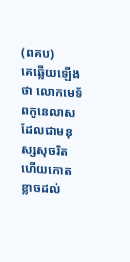(ពគប)
គេឆ្លើយឡើងថា លោកមេទ័ពកូនេលាស ដែលជាមនុស្សសុចរិត ហើយកោតខ្លាចដល់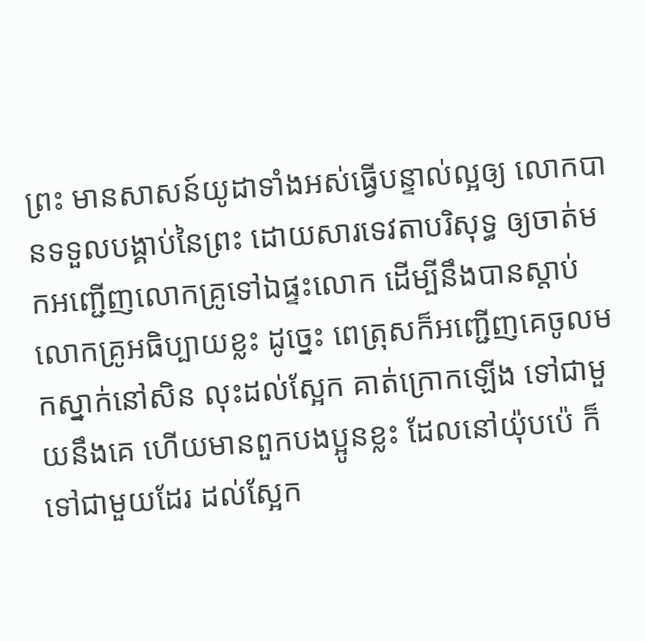ព្រះ មានសាសន៍យូដាទាំងអស់ធ្វើបន្ទាល់ល្អឲ្យ លោកបានទទួលបង្គាប់នៃព្រះ ដោយសារទេវតាបរិសុទ្ធ ឲ្យចាត់មកអញ្ជើញលោកគ្រូទៅឯផ្ទះលោក ដើម្បីនឹងបានស្តាប់លោកគ្រូអធិប្បាយខ្លះ ដូច្នេះ ពេត្រុសក៏អញ្ជើញគេចូលមកស្នាក់នៅសិន លុះដល់ស្អែក គាត់ក្រោកឡើង ទៅជាមួយនឹងគេ ហើយមានពួកបងប្អូនខ្លះ ដែលនៅយ៉ុបប៉េ ក៏ទៅជាមួយដែរ ដល់ស្អែក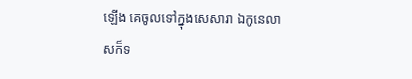ឡើង គេចូលទៅក្នុងសេសារា ឯកូនេលាសក៏ទ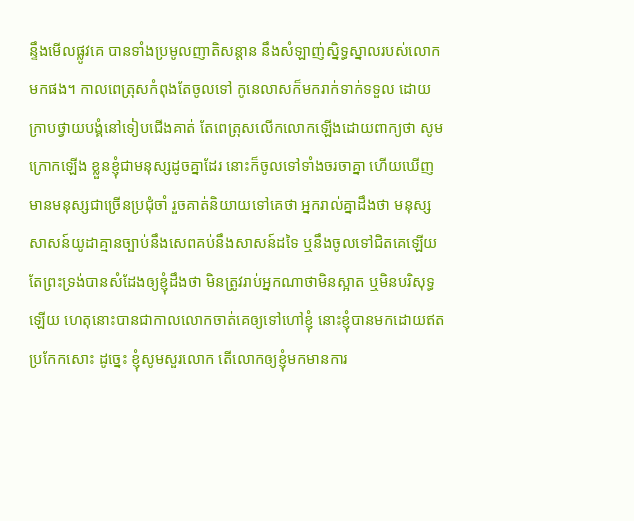ន្ទឹងមើលផ្លូវគេ បានទាំងប្រមូលញាតិសន្តាន នឹងសំឡាញ់ស្និទ្ធស្នាលរបស់លោកមកផង។ កាលពេត្រុសកំពុងតែចូលទៅ កូនេលាសក៏មករាក់ទាក់ទទួល ដោយក្រាបថ្វាយបង្គំនៅទៀបជើងគាត់ តែពេត្រុសលើកលោកឡើងដោយពាក្យថា សូមក្រោកឡើង ខ្លួនខ្ញុំជាមនុស្សដូចគ្នាដែរ នោះក៏ចូលទៅទាំងចរចាគ្នា ហើយឃើញមានមនុស្សជាច្រើនប្រជុំចាំ រួចគាត់និយាយទៅគេថា អ្នករាល់គ្នាដឹងថា មនុស្សសាសន៍យូដាគ្មានច្បាប់នឹងសេពគប់នឹងសាសន៍ដទៃ ឬនឹងចូលទៅជិតគេឡើយ តែព្រះទ្រង់បានសំដែងឲ្យខ្ញុំដឹងថា មិនត្រូវរាប់អ្នកណាថាមិនស្អាត ឬមិនបរិសុទ្ធឡើយ ហេតុនោះបានជាកាលលោកចាត់គេឲ្យទៅហៅខ្ញុំ នោះខ្ញុំបានមកដោយឥតប្រកែកសោះ ដូច្នេះ ខ្ញុំសូមសួរលោក តើលោកឲ្យខ្ញុំមកមានការ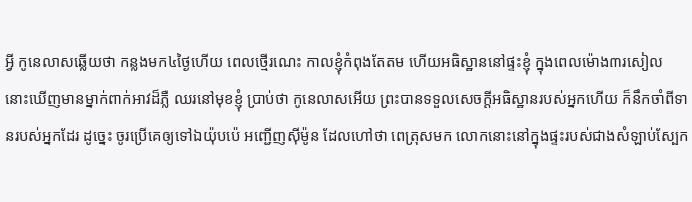អ្វី កូនេលាសឆ្លើយថា កន្លងមក៤ថ្ងៃហើយ ពេលថ្មើរណេះ កាលខ្ញុំកំពុងតែតម ហើយអធិស្ឋាននៅផ្ទះខ្ញុំ ក្នុងពេលម៉ោង៣រសៀល នោះឃើញមានម្នាក់ពាក់អាវដ៏ភ្លឺ ឈរនៅមុខខ្ញុំ ប្រាប់ថា កូនេលាសអើយ ព្រះបានទទួលសេចក្ដីអធិស្ឋានរបស់អ្នកហើយ ក៏នឹកចាំពីទានរបស់អ្នកដែរ ដូច្នេះ ចូរប្រើគេឲ្យទៅឯយ៉ុបប៉េ អញ្ជើញស៊ីម៉ូន ដែលហៅថា ពេត្រុសមក លោកនោះនៅក្នុងផ្ទះរបស់ជាងសំឡាប់ស្បែក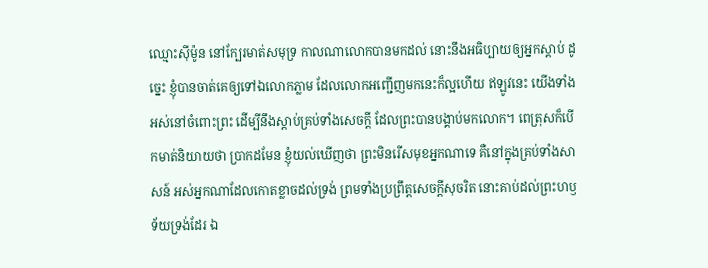ឈ្មោះស៊ីម៉ូន នៅក្បែរមាត់សមុទ្រ កាលណាលោកបានមកដល់ នោះនឹងអធិប្បាយឲ្យអ្នកស្តាប់ ដូច្នេះ ខ្ញុំបានចាត់គេឲ្យទៅឯលោកភ្លាម ដែលលោកអញ្ជើញមកនេះក៏ល្អហើយ ឥឡូវនេះ យើងទាំងអស់នៅចំពោះព្រះ ដើម្បីនឹងស្តាប់គ្រប់ទាំងសេចក្ដី ដែលព្រះបានបង្គាប់មកលោក។ ពេត្រុសក៏បើកមាត់និយាយថា ប្រាកដមែន ខ្ញុំយល់ឃើញថា ព្រះមិនរើសមុខអ្នកណាទេ គឺនៅក្នុងគ្រប់ទាំងសាសន៍ អស់អ្នកណាដែលកោតខ្លាចដល់ទ្រង់ ព្រមទាំងប្រព្រឹត្តសេចក្ដីសុចរិត នោះគាប់ដល់ព្រះហឫទ័យទ្រង់ដែរ ឯ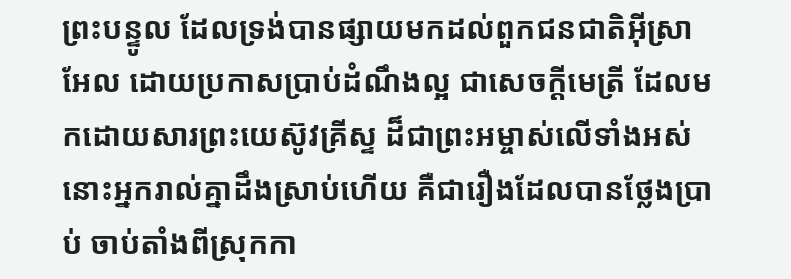ព្រះបន្ទូល ដែលទ្រង់បានផ្សាយមកដល់ពួកជនជាតិអ៊ីស្រាអែល ដោយប្រកាសប្រាប់ដំណឹងល្អ ជាសេចក្ដីមេត្រី ដែលមកដោយសារព្រះយេស៊ូវគ្រីស្ទ ដ៏ជាព្រះអម្ចាស់លើទាំងអស់ នោះអ្នករាល់គ្នាដឹងស្រាប់ហើយ គឺជារឿងដែលបានថ្លែងប្រាប់ ចាប់តាំងពីស្រុកកា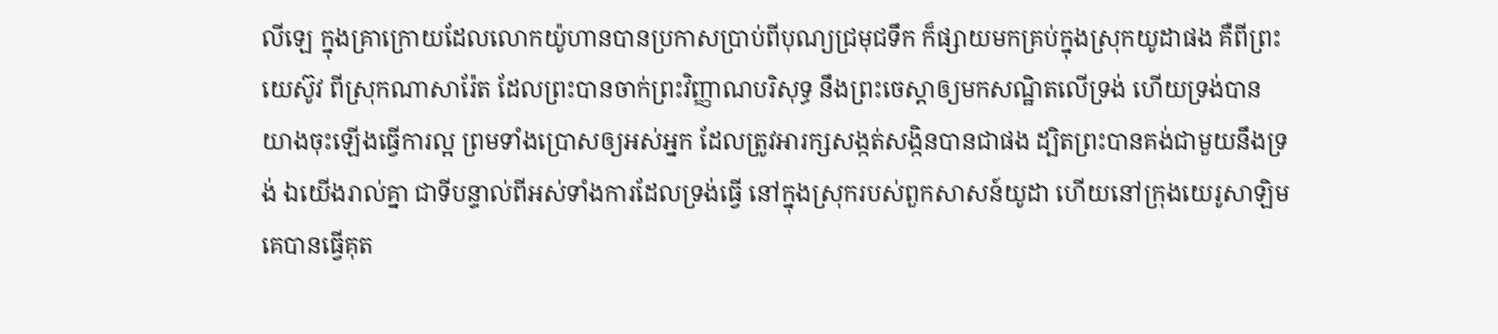លីឡេ ក្នុងគ្រាក្រោយដែលលោកយ៉ូហានបានប្រកាសប្រាប់ពីបុណ្យជ្រមុជទឹក ក៏ផ្សាយមកគ្រប់ក្នុងស្រុកយូដាផង គឺពីព្រះយេស៊ូវ ពីស្រុកណាសារ៉ែត ដែលព្រះបានចាក់ព្រះវិញ្ញាណបរិសុទ្ធ នឹងព្រះចេស្តាឲ្យមកសណ្ឋិតលើទ្រង់ ហើយទ្រង់បានយាងចុះឡើងធ្វើការល្អ ព្រមទាំងប្រោសឲ្យអស់អ្នក ដែលត្រូវអារក្សសង្កត់សង្កិនបានជាផង ដ្បិតព្រះបានគង់ជាមួយនឹងទ្រង់ ឯយើងរាល់គ្នា ជាទីបន្ទាល់ពីអស់ទាំងការដែលទ្រង់ធ្វើ នៅក្នុងស្រុករបស់ពួកសាសន៍យូដា ហើយនៅក្រុងយេរូសាឡិម គេបានធ្វើគុត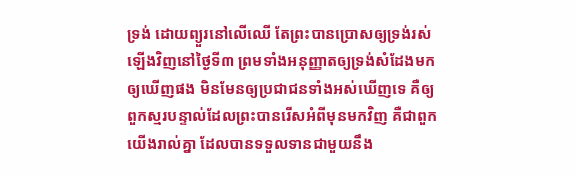ទ្រង់ ដោយព្យួរនៅលើឈើ តែព្រះបានប្រោសឲ្យទ្រង់រស់ឡើងវិញនៅថ្ងៃទី៣ ព្រមទាំងអនុញ្ញាតឲ្យទ្រង់សំដែងមកឲ្យឃើញផង មិនមែនឲ្យប្រជាជនទាំងអស់ឃើញទេ គឺឲ្យពួកស្មរបន្ទាល់ដែលព្រះបានរើសអំពីមុនមកវិញ គឺជាពួកយើងរាល់គ្នា ដែលបានទទួលទានជាមួយនឹង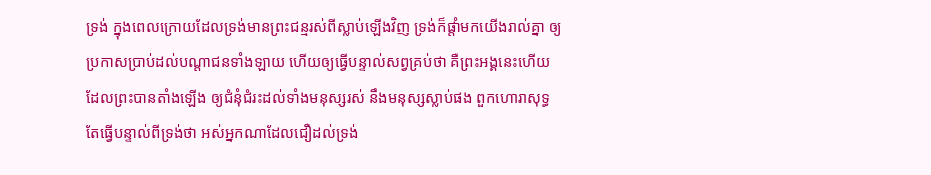ទ្រង់ ក្នុងពេលក្រោយដែលទ្រង់មានព្រះជន្មរស់ពីស្លាប់ឡើងវិញ ទ្រង់ក៏ផ្តាំមកយើងរាល់គ្នា ឲ្យប្រកាសប្រាប់ដល់បណ្តាជនទាំងឡាយ ហើយឲ្យធ្វើបន្ទាល់សព្វគ្រប់ថា គឺព្រះអង្គនេះហើយ ដែលព្រះបានតាំងឡើង ឲ្យជំនុំជំរះដល់ទាំងមនុស្សរស់ នឹងមនុស្សស្លាប់ផង ពួកហោរាសុទ្ធតែធ្វើបន្ទាល់ពីទ្រង់ថា អស់អ្នកណាដែលជឿដល់ទ្រង់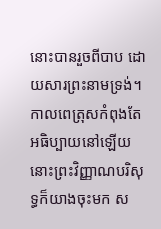នោះបានរួចពីបាប ដោយសារព្រះនាមទ្រង់។ កាលពេត្រុសកំពុងតែអធិប្បាយនៅឡើយ នោះព្រះវិញ្ញាណបរិសុទ្ធក៏យាងចុះមក ស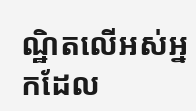ណ្ឋិតលើអស់អ្នកដែល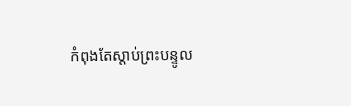កំពុងតែស្តាប់ព្រះបន្ទូល